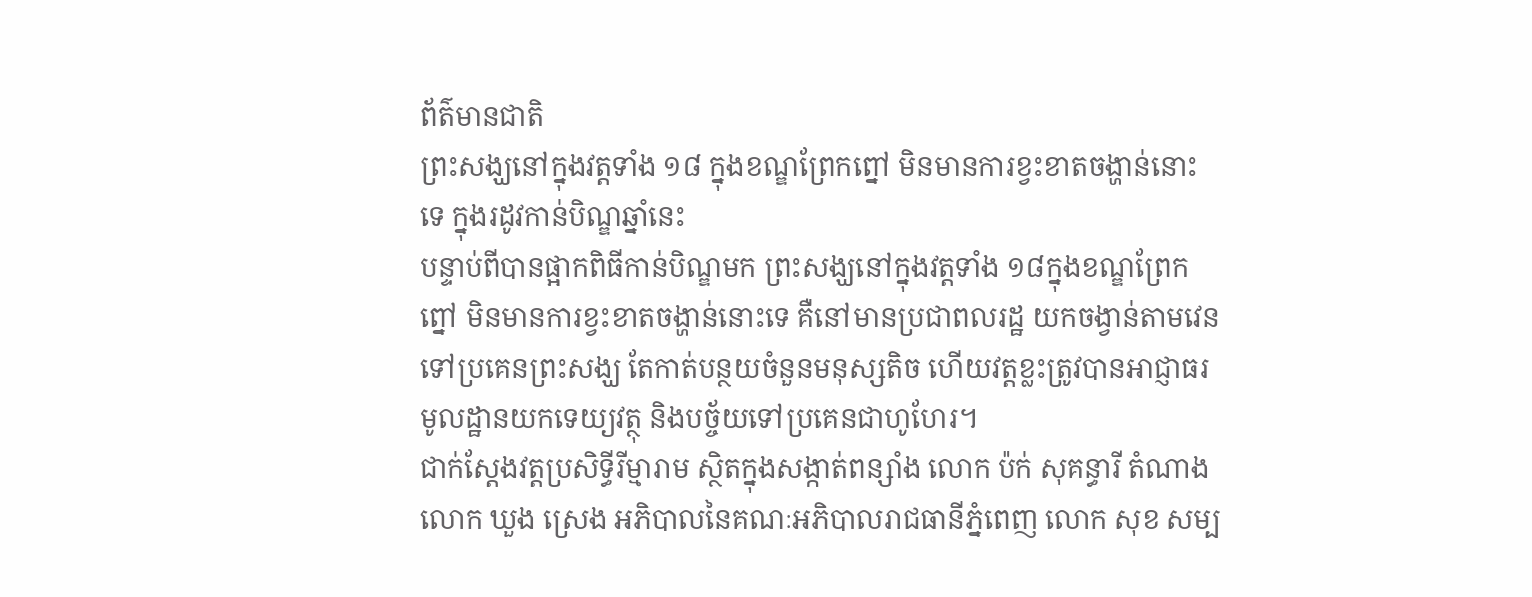ព័ត៌មានជាតិ
ព្រះសង្ឃនៅក្នុងវត្តទាំង ១៨ ក្នុងខណ្ឌព្រែកព្នៅ មិនមានការខ្វះខាតចង្ហាន់នោះទេ ក្នុងរដូវកាន់បិណ្ឌឆ្នាំនេះ
បន្ទាប់ពីបានផ្អាកពិធីកាន់បិណ្ឌមក ព្រះសង្ឃនៅក្នុងវត្តទាំង ១៨ក្នុងខណ្ឌព្រែកព្នៅ មិនមានការខ្វះខាតចង្ហាន់នោះទេ គឺនៅមានប្រជាពលរដ្ឋ យកចង្វាន់តាមវេនទៅប្រគេនព្រះសង្ឃ តែកាត់បន្ថយចំនួនមនុស្សតិច ហើយវត្តខ្លះត្រូវបានអាជ្ញាធរមូលដ្ឋានយកទេយ្យវត្ថុ និងបច្ច័យទៅប្រគេនជាហូហែរ។
ជាក់ស្ដែងវត្តប្រសិទ្ធីរីម្មារាម ស្ថិតក្នុងសង្កាត់ពន្សាំង លោក ប៉ក់ សុគន្ធារី តំណាងលោក ឃួង ស្រេង អភិបាលនៃគណៈអភិបាលរាជធានីភ្នំពេញ លោក សុខ សម្ប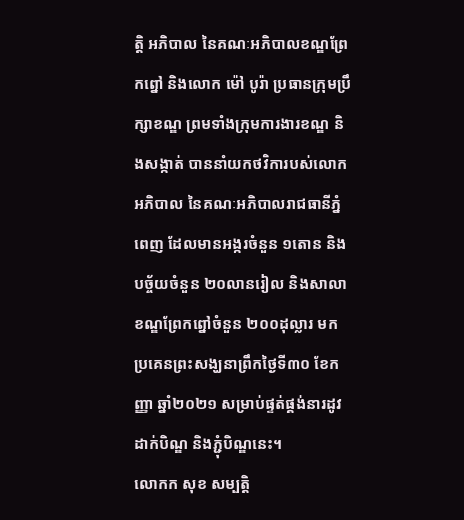ត្តិ អភិបាល នៃគណៈអភិបាលខណ្ឌព្រែកព្នៅ និងលោក ម៉ៅ បូរ៉ា ប្រធានក្រុមប្រឹក្សាខណ្ឌ ព្រមទាំងក្រុមការងារខណ្ឌ និងសង្កាត់ បាននាំយកថវិការបស់លោកអភិបាល នៃគណៈអភិបាលរាជធានីភ្នំពេញ ដែលមានអង្ករចំនួន ១តោន និងបច្ច័យចំនួន ២០លានរៀល និងសាលាខណ្ឌព្រែកព្នៅចំនួន ២០០ដុល្លារ មកប្រគេនព្រះសង្ឃនាព្រឹកថ្ងៃទី៣០ ខែកញ្ញា ឆ្នាំ២០២១ សម្រាប់ផ្ទត់ផ្គង់នារដូវដាក់បិណ្ឌ និងភ្ជុំបិណ្ឌនេះ។
លោកក សុខ សម្បត្តិ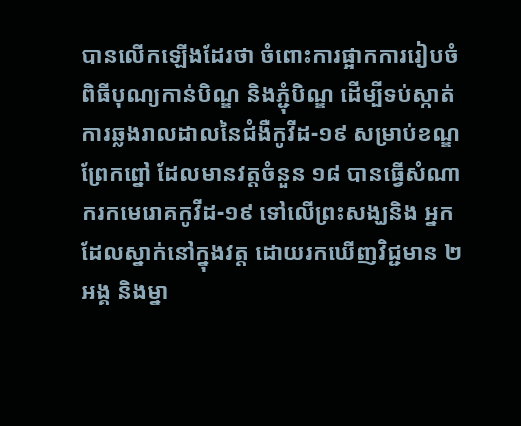បានលើកឡើងដែរថា ចំពោះការផ្អាកការរៀបចំពិធីបុណ្យកាន់បិណ្ឌ និងភ្ជុំបិណ្ឌ ដើម្បីទប់ស្កាត់ការឆ្លងរាលដាលនៃជំងឺកូវីដ-១៩ សម្រាប់ខណ្ឌព្រែកព្នៅ ដែលមានវត្តចំនួន ១៨ បានធ្វើសំណាករកមេរោគកូវីដ-១៩ ទៅលើព្រះសង្ឃនិង អ្នកដែលស្នាក់នៅក្នុងវត្ត ដោយរកឃើញវិជ្ជមាន ២អង្គ និងម្នា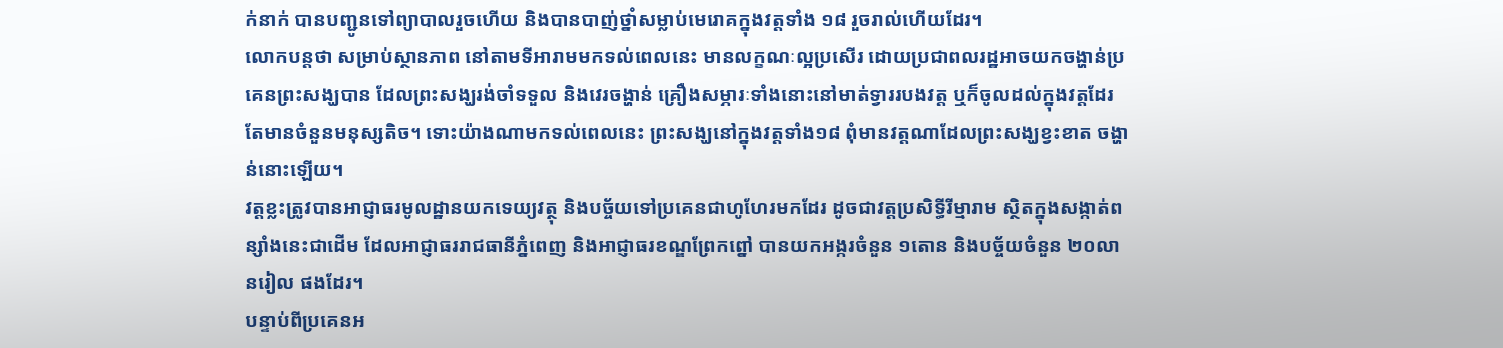ក់នាក់ បានបញ្ជូនទៅព្យាបាលរួចហើយ និងបានបាញ់ថ្នាំសម្លាប់មេរោគក្នុងវត្តទាំង ១៨ រួចរាល់ហើយដែរ។
លោកបន្តថា សម្រាប់ស្ថានភាព នៅតាមទីអារាមមកទល់ពេលនេះ មានលក្ខណៈល្អប្រសើរ ដោយប្រជាពលរដ្ឋអាចយកចង្ហាន់ប្រគេនព្រះសង្ឃបាន ដែលព្រះសង្ឃរង់ចាំទទួល និងវេរចង្ហាន់ គ្រឿងសម្ភារៈទាំងនោះនៅមាត់ទ្វាររបងវត្ត ឬក៏ចូលដល់ក្នុងវត្តដែរ តែមានចំនួនមនុស្សតិច។ ទោះយ៉ាងណាមកទល់ពេលនេះ ព្រះសង្ឃនៅក្នុងវត្តទាំង១៨ ពុំមានវត្តណាដែលព្រះសង្ឃខ្វះខាត ចង្ហាន់នោះឡើយ។
វត្តខ្លះត្រូវបានអាជ្ញាធរមូលដ្ឋានយកទេយ្យវត្ថុ និងបច្ច័យទៅប្រគេនជាហូហែរមកដែរ ដូចជាវត្តប្រសិទ្ធីរីម្មារាម ស្ថិតក្នុងសង្កាត់ពន្សាំងនេះជាដើម ដែលអាជ្ញាធររាជធានីភ្នំពេញ និងអាជ្ញាធរខណ្ឌព្រែកព្នៅ បានយកអង្ករចំនួន ១តោន និងបច្ច័យចំនួន ២០លានរៀល ផងដែរ។
បន្ទាប់ពីប្រគេនអ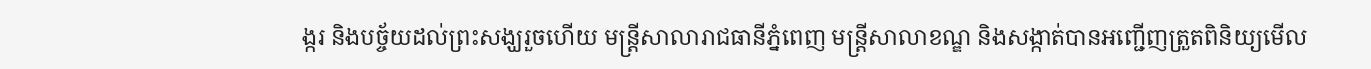ង្ករ និងបច្ច័យដល់ព្រះសង្ឃរួចហើយ មន្ត្រីសាលារាជធានីភ្នំពេញ មន្ត្រីសាលាខណ្ឌ និងសង្កាត់បានអញ្ជើញត្រួតពិនិយ្យមើល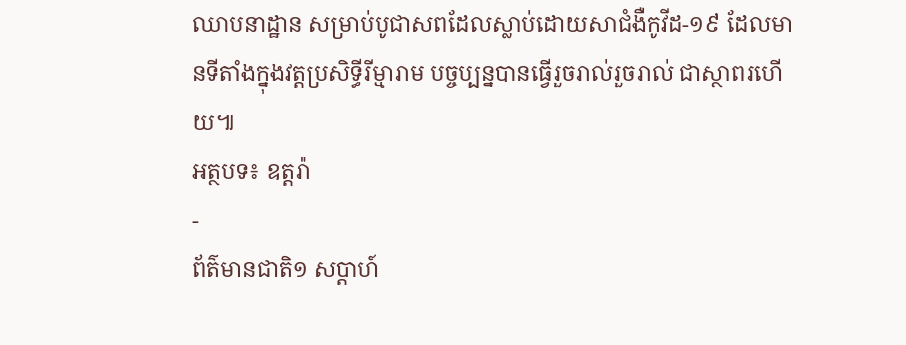ឈាបនាដ្ឋាន សម្រាប់បូជាសពដែលស្លាប់ដោយសាជំងឺកូវីដ-១៩ ដែលមានទីតាំងក្នុងវត្តប្រសិទ្ធីរីម្មារាម បច្ចប្បន្នបានធ្វើរួចរាល់រួចរាល់ ជាស្ថាពរហើយ៕
អត្ថបទ៖ ឧត្តរ៉ា
-
ព័ត៌មានជាតិ១ សប្តាហ៍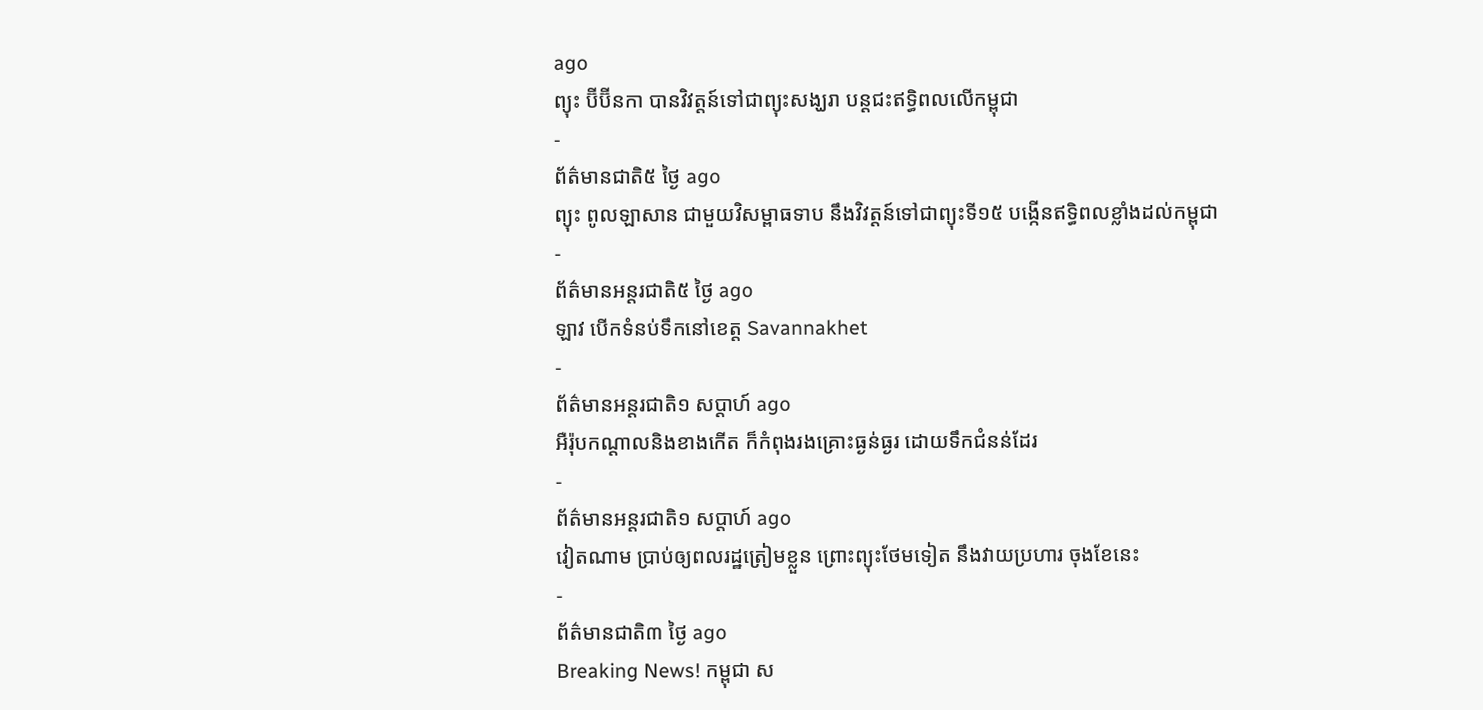ago
ព្យុះ ប៊ីប៊ីនកា បានវិវត្តន៍ទៅជាព្យុះសង្ឃរា បន្តជះឥទ្ធិពលលើកម្ពុជា
-
ព័ត៌មានជាតិ៥ ថ្ងៃ ago
ព្យុះ ពូលឡាសាន ជាមួយវិសម្ពាធទាប នឹងវិវត្តន៍ទៅជាព្យុះទី១៥ បង្កើនឥទ្ធិពលខ្លាំងដល់កម្ពុជា
-
ព័ត៌មានអន្ដរជាតិ៥ ថ្ងៃ ago
ឡាវ បើកទំនប់ទឹកនៅខេត្ត Savannakhet
-
ព័ត៌មានអន្ដរជាតិ១ សប្តាហ៍ ago
អឺរ៉ុបកណ្តាលនិងខាងកើត ក៏កំពុងរងគ្រោះធ្ងន់ធ្ងរ ដោយទឹកជំនន់ដែរ
-
ព័ត៌មានអន្ដរជាតិ១ សប្តាហ៍ ago
វៀតណាម ប្រាប់ឲ្យពលរដ្ឋត្រៀមខ្លួន ព្រោះព្យុះថែមទៀត នឹងវាយប្រហារ ចុងខែនេះ
-
ព័ត៌មានជាតិ៣ ថ្ងៃ ago
Breaking News! កម្ពុជា ស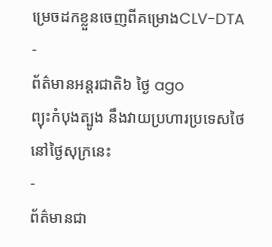ម្រេចដកខ្លួនចេញពីគម្រោងCLV-DTA
-
ព័ត៌មានអន្ដរជាតិ៦ ថ្ងៃ ago
ព្យុះកំបុងត្បូង នឹងវាយប្រហារប្រទេសថៃ នៅថ្ងៃសុក្រនេះ
-
ព័ត៌មានជា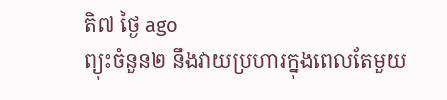តិ៧ ថ្ងៃ ago
ព្យុះចំនួន២ នឹងវាយប្រហារក្នុងពេលតែមួយ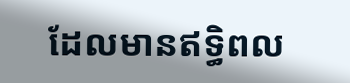ដែលមានឥទ្ធិពល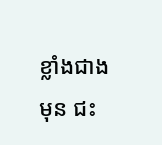ខ្លាំងជាងមុន ជះ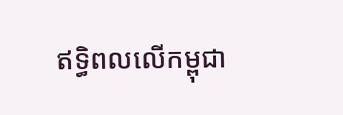ឥទ្ធិពលលើកម្ពុជា